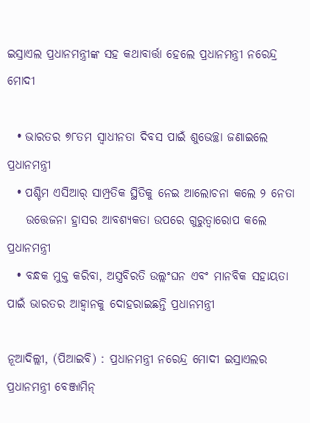ଇସ୍ରାଏଲ ପ୍ରଧାନମନ୍ତ୍ରୀଙ୍କ ସହ କଥାବାର୍ତ୍ତା ହେଲେ ପ୍ରଧାନମନ୍ତ୍ରୀ ନରେନ୍ଦ୍ର ମୋଦୀ

  • ଭାରତର ୭୮ତମ ସ୍ୱାଧୀନତା ଦିବସ ପାଇଁ ଶୁଭେଚ୍ଛା ଜଣାଇଲେ ପ୍ରଧାନମନ୍ତ୍ରୀ
  • ପଶ୍ଚିମ ଏସିଆର୍‌ ସାମ୍ପ୍ରତିକ ସ୍ଥିତିକୁ ନେଇ ଆଲୋଚନା କଲେ ୨ ନେତା
    ଉତ୍ତେଜନା ହ୍ରାସର ଆବଶ୍ୟକତା ଉପରେ ଗୁରୁତ୍ୱାରୋପ କଲେ ପ୍ରଧାନମନ୍ତ୍ରୀ
  • ବନ୍ଧକ ମୁକ୍ତ କରିବା, ଅସ୍ତ୍ରବିରତି ଉଲ୍ଲଂଘନ ଏବଂ ମାନବିକ ସହାୟତା ପାଇଁ ଭାରତର ଆହ୍ୱାନକୁ ଦୋହରାଇଛନ୍ତି ପ୍ରଧାନମନ୍ତ୍ରୀ

ନୂଆଦିଲ୍ଲୀ, (ପିଆଇବି) : ପ୍ରଧାନମନ୍ତ୍ରୀ ନରେନ୍ଦ୍ର ମୋଦୀ ଇସ୍ରାଏଲର ପ୍ରଧାନମନ୍ତ୍ରୀ ବେଞ୍ଜାମିନ୍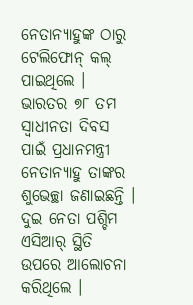ନେତାନ୍ୟାହୁଙ୍କ ଠାରୁ ଟେଲିଫୋନ୍ କଲ୍ ପାଇଥିଲେ । ଭାରତର ୭୮ ତମ ସ୍ୱାଧୀନତା ଦିବସ ପାଇଁ ପ୍ରଧାନମନ୍ତ୍ରୀ ନେତାନ୍ୟାହୁ ତାଙ୍କର ଶୁଭେଚ୍ଛା ଜଣାଇଛନ୍ତି । ଦୁଇ ନେତା ପଶ୍ଚିମ ଏସିଆର୍‌ ସ୍ଥିତି ଉପରେ ଆଲୋଚନା କରିଥିଲେ ।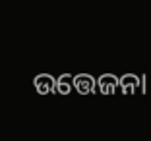ଉତ୍ତେଜନା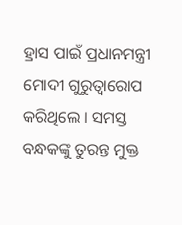ହ୍ରାସ ପାଇଁ ପ୍ରଧାନମନ୍ତ୍ରୀ ମୋଦୀ ଗୁରୁତ୍ୱାରୋପ କରିଥିଲେ । ସମସ୍ତ ବନ୍ଧକଙ୍କୁ ତୁରନ୍ତ ମୁକ୍ତ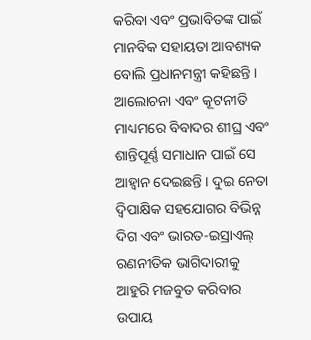କରିବା ଏବଂ ପ୍ରଭାବିତଙ୍କ ପାଇଁ ମାନବିକ ସହାୟତା ଆବଶ୍ୟକ ବୋଲି ପ୍ରଧାନମନ୍ତ୍ରୀ କହିଛନ୍ତି । ଆଲୋଚନା ଏବଂ କୂଟନୀତି ମାଧ୍ୟମରେ ବିବାଦର ଶୀଘ୍ର ଏବଂ ଶାନ୍ତିପୂର୍ଣ୍ଣ ସମାଧାନ ପାଇଁ ସେ ଆହ୍ୱାନ ଦେଇଛନ୍ତି । ଦୁଇ ନେତା ଦ୍ୱିପାକ୍ଷିକ ସହଯୋଗର ବିଭିନ୍ନ ଦିଗ ଏବଂ ଭାରତ-ଇସ୍ରାଏଲ୍ ରଣନୀତିକ ଭାଗିଦାରୀକୁ ଆହୁରି ମଜବୁତ କରିବାର ଉପାୟ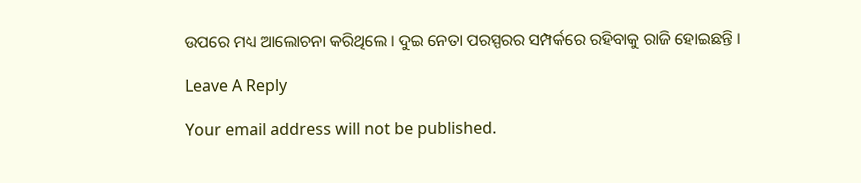ଉପରେ ମଧ୍ୟ ଆଲୋଚନା କରିଥିଲେ । ଦୁଇ ନେତା ପରସ୍ପରର ସମ୍ପର୍କରେ ରହିବାକୁ ରାଜି ହୋଇଛନ୍ତି ।

Leave A Reply

Your email address will not be published.